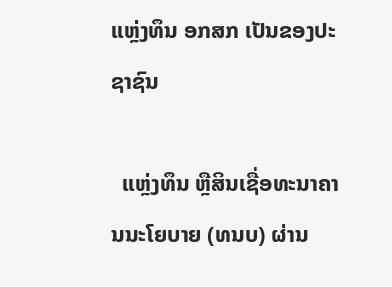ແຫຼ່ງທຶນ ອກສກ ເປັນຂອງປະຊາຊົນ

  ແຫຼ່ງທຶນ ຫຼືສິນເຊື່ອທະນາຄານນະໂຍບາຍ (ທນບ) ຜ່ານ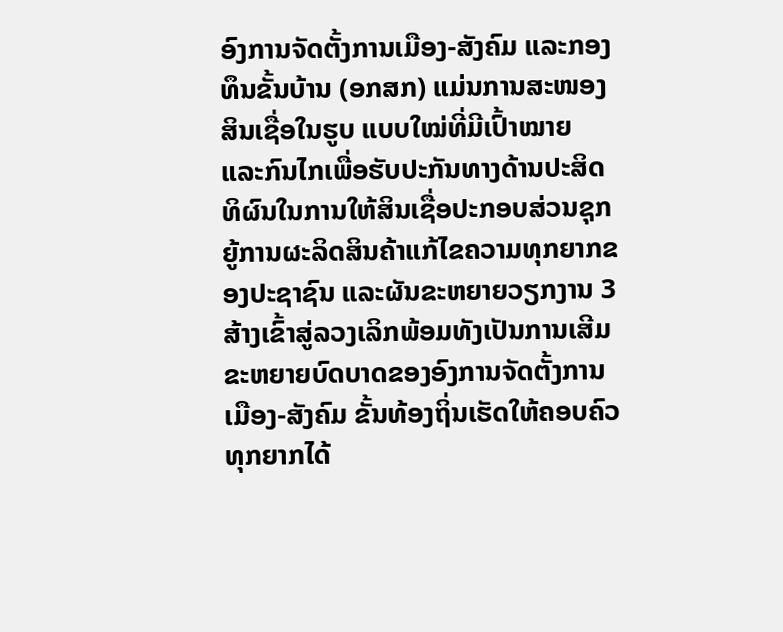ອົງການຈັດຕັ້ງການເມືອງ-ສັງຄົມ ແລະກອງທຶນຂັ້ນບ້ານ (ອກສກ) ແມ່ນການສະໜອງສິນເຊື່ອໃນຮູບ ແບບໃໝ່ທີ່ມີເປົ້າໝາຍ ແລະກົນໄກເພື່ອຮັບປະກັນທາງດ້ານປະສິດທິຜົນໃນການໃຫ້ສິນເຊື່ອປະກອບສ່ວນຊຸກຍູ້ການຜະລິດສິນຄ້າແກ້ໄຂຄວາມທຸກຍາກຂອງປະຊາຊົນ ແລະຜັນຂະຫຍາຍວຽກງານ 3 ສ້າງເຂົ້າສູ່ລວງເລິກພ້ອມທັງເປັນການເສີມຂະຫຍາຍບົດບາດຂອງອົງການຈັດຕັ້ງການເມືອງ-ສັງຄົມ ຂັ້ນທ້ອງຖິ່ນເຮັດໃຫ້ຄອບຄົວທຸກຍາກໄດ້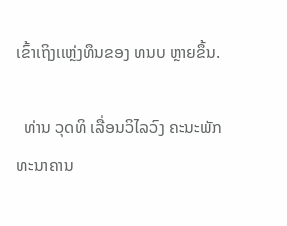ເຂົ້າເຖິງເເຫຼ່ງທຶນຂອງ ທນບ ຫຼາຍຂຶ້ນ.

  ທ່ານ ວຸດທິ ເລື່ອນວິໄລວົງ ຄະນະພັກທະນາຄານ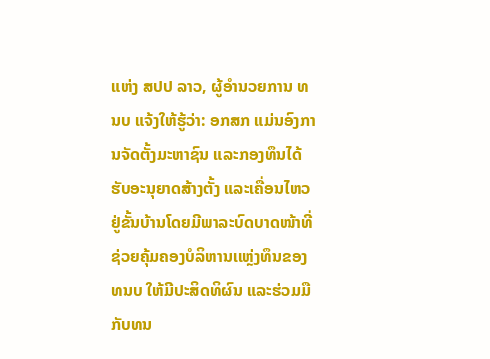ແຫ່ງ ສປປ ລາວ, ຜູ້ອໍານວຍການ ທນບ ແຈ້ງໃຫ້ຮູ້ວ່າ: ອກສກ ແມ່ນອົງການຈັດຕັ້ງມະຫາຊົນ ແລະກອງທຶນໄດ້ ຮັບອະນຸຍາດສ້າງຕັ້ງ ແລະເຄື່ອນໄຫວຢູ່ຂັ້ນບ້ານໂດຍມີພາລະບົດບາດໜ້າທີ່ຊ່ວຍຄຸ້ມຄອງບໍລິຫານເເຫຼ່ງທຶນຂອງ ທນບ ໃຫ້ມີປະສິດທິຜົນ ແລະຮ່ວມມືກັບທນ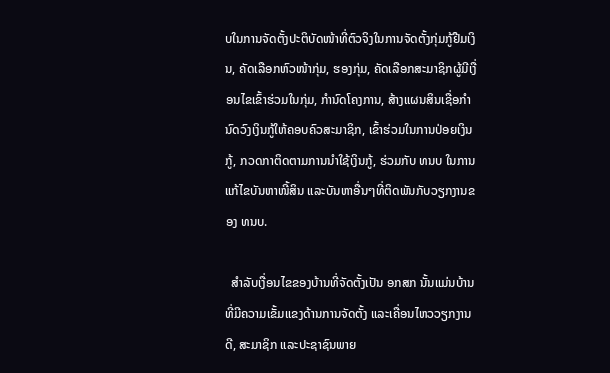ບໃນການຈັດຕັ້ງປະຕິບັດໜ້າທີ່ຕົວຈິງໃນການຈັດຕັ້ງກຸ່ມກູ້ຢືມເງິນ, ຄັດເລືອກຫົວໜ້າກຸ່ມ, ຮອງກຸ່ມ, ຄັດເລືອກສະມາຊິກຜູ້ມີເງື່ອນໄຂເຂົ້າຮ່ວມໃນກຸ່ມ, ກໍານົດໂຄງການ, ສ້າງແຜນສິນເຊື່ອກໍານົດວົງເງິນກູ້ໃຫ້ຄອບຄົວສະມາຊິກ, ເຂົ້າຮ່ວມໃນການປ່ອຍເງິນກູ້, ກວດກາຕິດຕາມການນໍາໃຊ້ເງິນກູ້, ຮ່ວມກັບ ທນບ ໃນການແກ້ໄຂບັນຫາໜີ້ສິນ ແລະບັນຫາອື່ນໆທີ່ຕິດພັນກັບວຽກງານຂອງ ທນບ.

  ສໍາລັບເງື່ອນໄຂຂອງບ້ານທີ່ຈັດຕັ້ງເປັນ ອກສກ ນັ້ນແມ່ນບ້ານທີ່ມີຄວາມເຂັ້ມແຂງດ້ານການຈັດຕັ້ງ ແລະເຄື່ອນໄຫວວຽກງານດີ, ສະມາຊິກ ແລະປະຊາຊົນພາຍ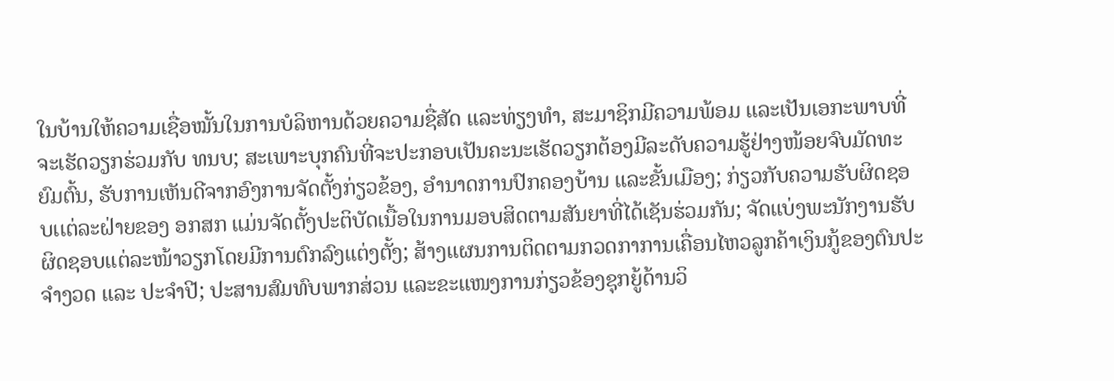ໃນບ້ານໃຫ້ຄວາມເຊື່ອໝັ້ນໃນການບໍລິຫານດ້ວຍຄວາມຊື່ສັດ ແລະທ່ຽງທໍາ, ສະມາຊິກມີຄວາມພ້ອມ ແລະເປັນເອກະພາບທີ່ຈະເຮັດວຽກຮ່ວມກັບ ທນບ; ສະເພາະບຸກຄົນທີ່ຈະປະກອບເປັນຄະນະເຮັດວຽກຕ້ອງມີລະດັບຄວາມຮູ້ຢ່າງໜ້ອຍຈົບມັດທະຍົມຕົ້ນ, ຮັບການເຫັນດີຈາກອົງການຈັດຕັ້ງກ່ຽວຂ້ອງ, ອໍານາດການປົກຄອງບ້ານ ແລະຂັ້ນເມືອງ; ກ່ຽວກັບຄວາມຮັບຜິດຊອບເເຕ່ລະຝ່າຍຂອງ ອກສກ ແມ່ນຈັດຕັ້ງປະຕິບັດເນື້ອໃນການມອບສິດຕາມສັນຍາທີ່ໄດ້ເຊັນຮ່ວມກັນ; ຈັດແບ່ງພະນັກງານຮັບ ຜິດຊອບແຕ່ລະໜ້າວຽກໂດຍມີການຕົກລົງແຕ່ງຕັ້ງ; ສ້າງແຜນການຕິດຕາມກວດກາການເຄື່ອນໄຫວລູກຄ້າເງິນກູ້ຂອງຕົນປະຈໍາງວດ ແລະ ປະຈໍາປີ; ປະສານສົມທົບພາກສ່ວນ ແລະຂະແໜງການກ່ຽວຂ້ອງຊຸກຍູ້ດ້ານວິ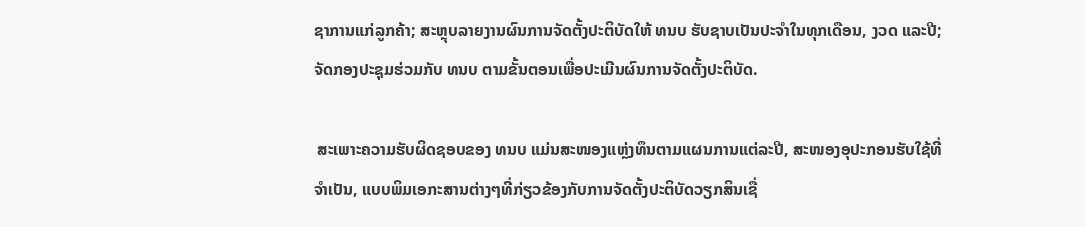ຊາການແກ່ລູກຄ້າ; ສະຫຼຸບລາຍງານຜົນການຈັດຕັ້ງປະຕິບັດໃຫ້ ທນບ ຮັບຊາບເປັນປະຈໍາໃນທຸກເດືອນ, ງວດ ແລະປີ; ຈັດກອງປະຊຸມຮ່ວມກັບ ທນບ ຕາມຂັ້ນຕອນເພື່ອປະເມີນຜົນການຈັດຕັ້ງປະຕິບັດ.

 ສະເພາະຄວາມຮັບຜິດຊອບຂອງ ທນບ ແມ່ນສະໜອງແຫຼ່ງທຶນຕາມແຜນການແຕ່ລະປີ, ສະໜອງອຸປະກອນຮັບໃຊ້ທີ່ຈໍາເປັນ, ແບບພິມເອກະສານຕ່າງໆທີ່ກ່ຽວຂ້ອງກັບການຈັດຕັ້ງປະຕິບັດວຽກສິນເຊື່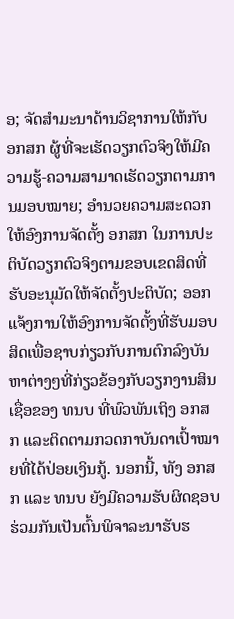ອ; ຈັດສໍາມະນາດ້ານວິຊາການໃຫ້ກັບ ອກສກ ຜູ້ທີ່ຈະເຮັດວຽກຕົວຈິງໃຫ້ມີຄວາມຮູ້-ຄວາມສາມາດເຮັດວຽກຕາມການມອບໝາຍ; ອໍານວຍຄວາມສະດວກໃຫ້ອົງການຈັດຕັ້ງ ອກສກ ໃນການປະຕິບັດວຽກຕົວຈິງຕາມຂອບເຂດສິດທີ່ຮັບອະນຸມັດໃຫ້ຈັດຕັ້ງປະຕິບັດ; ອອກແຈ້ງການໃຫ້ອົງການຈັດຕັ້ງທີ່ຮັບມອບສິດເພື່ອຊາບກ່ຽວກັບການຕົກລົງບັນຫາຕ່າງໆທີ່ກ່ຽວຂ້ອງກັບວຽກງານສິນເຊື່ອຂອງ ທນບ ທີ່ພົວພັນເຖິງ ອກສກ ແລະຕິດຕາມກວດກາບັນດາເປົ້າໝາຍທີ່ໄດ້ປ່ອຍເງິນກູ້. ນອກນີ້, ທັງ ອກສກ ແລະ ທນບ ຍັງມີຄວາມຮັບຜິດຊອບຮ່ວມກັນເປັນຕົ້ນພິຈາລະນາຮັບຮ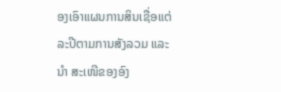ອງເອົາແຜນການສິນເຊື່ອແຕ່ລະປີຕາມການສັງລວມ ແລະນໍາ ສະເໜີຂອງອົງ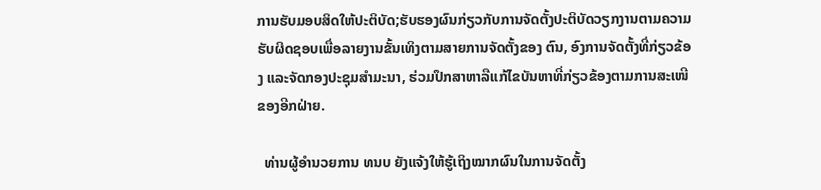ການຮັບມອບສິດໃຫ້ປະຕິບັດ;ຮັບຮອງຜົນກ່ຽວກັບການຈັດຕັ້ງປະຕິບັດວຽກງານຕາມຄວາມຮັບຜິດຊອບເພື່ອລາຍງານຂັ້ນເທິງຕາມສາຍການຈັດຕັ້ງຂອງ ຕົນ, ອົງການຈັດຕັ້ງທີ່ກ່ຽວຂ້ອງ ແລະຈັດກອງປະຊຸມສໍາມະນາ, ຮ່ວມປຶກສາຫາລືແກ້ໄຂບັນຫາທີ່ກ່ຽວຂ້ອງຕາມການສະເໜີຂອງອີກຝ່າຍ.

  ທ່ານຜູ້ອໍານວຍການ ທນບ ຍັງແຈ້ງໃຫ້ຮູ້ເຖິງໝາກຜົນໃນການຈັດຕັ້ງ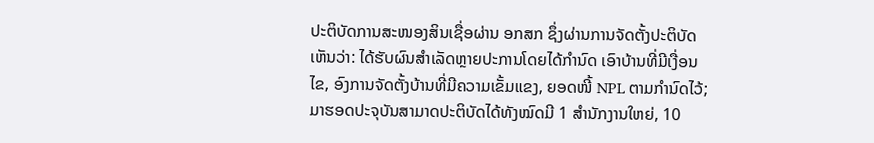ປະຕິບັດການສະໜອງສິນເຊື່ອຜ່ານ ອກສກ ຊຶ່ງຜ່ານການຈັດຕັ້ງປະຕິບັດເຫັນວ່າ: ໄດ້ຮັບຜົນສໍາເລັດຫຼາຍປະການໂດຍໄດ້ກໍານົດ ເອົາບ້ານທີ່ມີເງື່ອນໄຂ, ອົງການຈັດຕັ້ງບ້ານທີ່ມີຄວາມເຂັ້ມແຂງ, ຍອດໜີ້ NPL ຕາມກໍານົດໄວ້; ມາຮອດປະຈຸບັນສາມາດປະຕິບັດໄດ້ທັງໝົດມີ 1 ສໍານັກງານໃຫຍ່, 10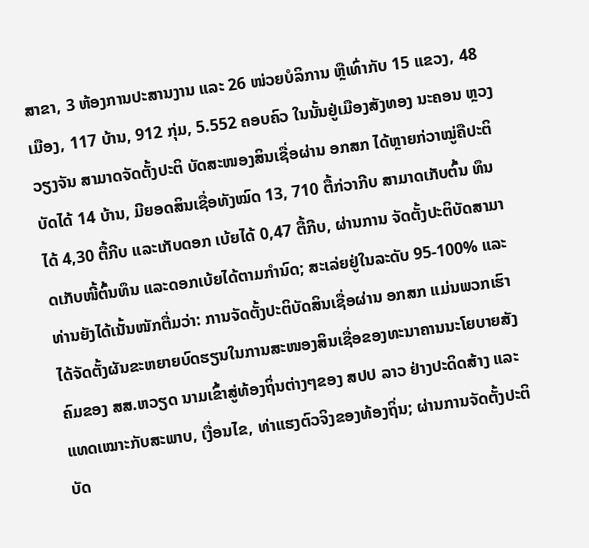ສາຂາ, 3 ຫ້ອງການປະສານງານ ແລະ 26 ໜ່ວຍບໍລິການ ຫຼືເທົ່າກັບ 15 ແຂວງ, 48 ເມືອງ, 117 ບ້ານ, 912 ກຸ່ມ, 5.552 ຄອບຄົວ ໃນນັ້ນຢູ່ເມືອງສັງທອງ ນະຄອນ ຫຼວງວຽງຈັນ ສາມາດຈັດຕັ້ງປະຕິ ບັດສະໜອງສິນເຊື່ອຜ່ານ ອກສກ ໄດ້ຫຼາຍກ່ວາໝູ່ຄືປະຕິບັດໄດ້ 14 ບ້ານ, ມີຍອດສິນເຊື່ອທັງໝົດ 13, 710 ຕື້ກ່ວາກີບ ສາມາດເກັບຕົ້ນ ທຶນໄດ້ 4,30 ຕື້ກີບ ແລະເກັບດອກ ເບ້ຍໄດ້ 0,47 ຕື້ກີບ, ຜ່ານການ ຈັດຕັ້ງປະຕິບັດສາມາດເກັບໜີ້ຕົ້ນທຶນ ແລະດອກເບ້ຍໄດ້ຕາມກໍານົດ; ສະເລ່ຍຢູ່ໃນລະດັບ 95-100% ແລະທ່ານຍັງໄດ້ເນັ້ນໜັກຕື່ມວ່າ: ການຈັດຕັ້ງປະຕິບັດສິນເຊື່ອຜ່ານ ອກສກ ແມ່ນພວກເຮົາໄດ້ຈັດຕັ້ງຜັນຂະຫຍາຍບົດຮຽນໃນການສະໜອງສິນເຊື່ອຂອງທະນາຄານນະໂຍບາຍສັງຄົມຂອງ ສສ.ຫວຽດ ນາມເຂົ້າສູ່ທ້ອງຖິ່ນຕ່າງໆຂອງ ສປປ ລາວ ຢ່າງປະດິດສ້າງ ແລະແທດເໝາະກັບສະພາບ, ເງື່ອນໄຂ, ທ່າແຮງຕົວຈິງຂອງທ້ອງຖິ່ນ; ຜ່ານການຈັດຕັ້ງປະຕິບັດ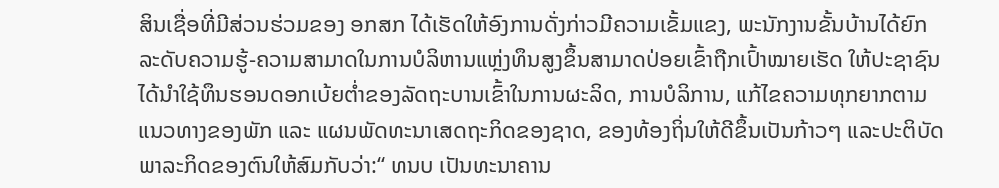ສິນເຊື່ອທີ່ມີສ່ວນຮ່ວມຂອງ ອກສກ ໄດ້ເຮັດໃຫ້ອົງການດັ່ງກ່າວມີຄວາມເຂັ້ມແຂງ, ພະນັກງານຂັ້ນບ້ານໄດ້ຍົກລະດັບຄວາມຮູ້-ຄວາມສາມາດໃນການບໍລິຫານແຫຼ່ງທຶນສູງຂຶ້ນສາມາດປ່ອຍເຂົ້າຖືກເປົ້າໝາຍເຮັດ ໃຫ້ປະຊາຊົນໄດ້ນໍາໃຊ້ທຶນຮອນດອກເບ້ຍຕໍ່າຂອງລັດຖະບານເຂົ້າໃນການຜະລິດ, ການບໍລິການ, ແກ້ໄຂຄວາມທຸກຍາກຕາມແນວທາງຂອງພັກ ແລະ ແຜນພັດທະນາເສດຖະກິດຂອງຊາດ, ຂອງທ້ອງຖິ່ນໃຫ້ດີຂຶ້ນເປັນກ້າວໆ ແລະປະຕິບັດພາລະກິດຂອງຕົນໃຫ້ສົມກັບວ່າ:“ ທນບ ເປັນທະນາຄານ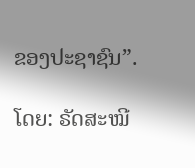ຂອງປະຊາຊົນ”.

ໂດຍ: ຣັດສະໝີ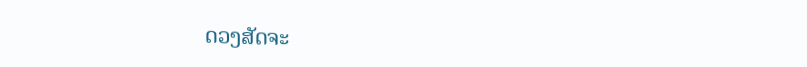ດວງສັດຈະ